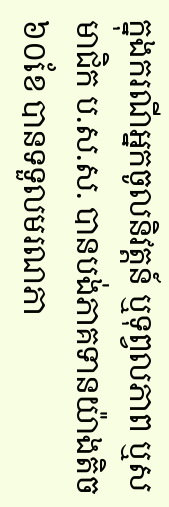ក្នុងករណីអ្នកចូលនិវត្តន៍ ឬទុព្វលភាព ឬសមាជិក ប.ស.ស. បានបង់ភាគទានយ៉ាងតិច ៦០ខែ បានទទួលមរណភា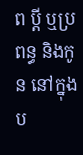ព ប្ដី ឬប្រពន្ធ និងកូន នៅក្នុងប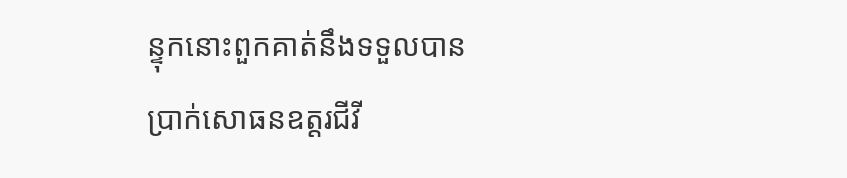ន្ទុកនោះពួកគាត់នឹងទទួលបាន ប្រាក់សោធនឧត្តរជីវី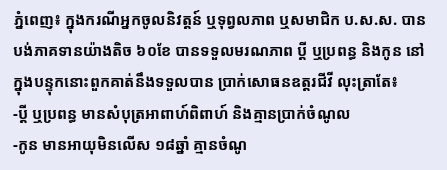ភ្នំពេញ៖ ក្នុងករណីអ្នកចូលនិវត្តន៍ ឬទុព្វលភាព ឬសមាជិក ប.ស.ស. បានបង់ភាគទានយ៉ាងតិច ៦០ខែ បានទទួលមរណភាព ប្ដី ឬប្រពន្ធ និងកូន នៅក្នុងបន្ទុកនោះពួកគាត់នឹងទទួលបាន ប្រាក់សោធនឧត្តរជីវី លុះត្រាតែ៖
-ប្ដី ឬប្រពន្ធ មានសំបុត្រអាពាហ៍ពិពាហ៍ និងគ្មានប្រាក់ចំណូល
-កូន មានអាយុមិនលើស ១៨ឆ្នាំ គ្មានចំណូ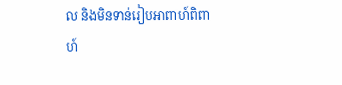ល និងមិនទាន់រៀបអាពាហ៍ពិពាហ៍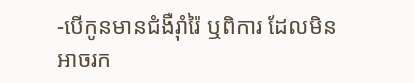-បើកូនមានជំងឺរ៉ាំរ៉ៃ ឬពិការ ដែលមិនអាចរក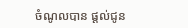ចំណូលបាន ផ្ដល់ជូន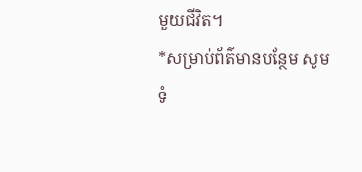មួយជីវិត។
*សម្រាប់ព័ត៌មានបន្ថែម សូមទំ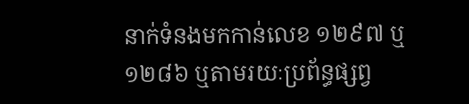នាក់ទំនងមកកាន់លេខ ១២៩៧ ឬ ១២៨៦ ឬតាមរយៈប្រព័ន្ធផ្សព្វ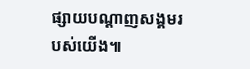ផ្សាយបណ្តាញសង្គមរបស់យើង៕